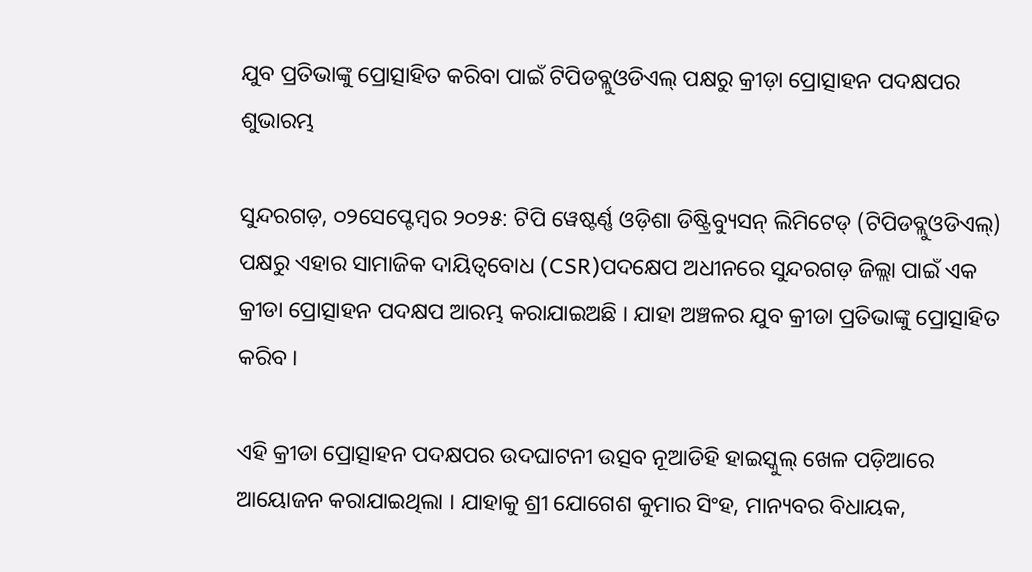ଯୁବ ପ୍ରତିଭାଙ୍କୁ ପ୍ରୋତ୍ସାହିତ କରିବା ପାଇଁ ଟିପିଡବ୍ଲୁଓଡିଏଲ୍ ପକ୍ଷରୁ କ୍ରୀଡ଼ା ପ୍ରୋତ୍ସାହନ ପଦକ୍ଷପର ଶୁଭାରମ୍ଭ

ସୁନ୍ଦରଗଡ଼, ୦୨ସେପ୍ଟେମ୍ବର ୨୦୨୫: ଟିପି ୱେଷ୍ଟର୍ଣ୍ଣ ଓଡ଼ିଶା ଡିଷ୍ଟ୍ରିବ୍ୟୁସନ୍ ଲିମିଟେଡ୍ (ଟିପିଡବ୍ଲୁଓଡିଏଲ୍) ପକ୍ଷରୁ ଏହାର ସାମାଜିକ ଦାୟିତ୍ୱବୋଧ (CSR)ପଦକ୍ଷେପ ଅଧୀନରେ ସୁନ୍ଦରଗଡ଼ ଜିଲ୍ଲା ପାଇଁ ଏକ କ୍ରୀଡା ପ୍ରୋତ୍ସାହନ ପଦକ୍ଷପ ଆରମ୍ଭ କରାଯାଇଅଛି । ଯାହା ଅଞ୍ଚଳର ଯୁବ କ୍ରୀଡା ପ୍ରତିଭାଙ୍କୁ ପ୍ରୋତ୍ସାହିତ କରିବ ।

ଏହି କ୍ରୀଡା ପ୍ରୋତ୍ସାହନ ପଦକ୍ଷପର ଉଦଘାଟନୀ ଉତ୍ସବ ନୂଆଡିହି ହାଇସ୍କୁଲ୍ ଖେଳ ପଡ଼ିଆରେ ଆୟୋଜନ କରାଯାଇଥିଲା । ଯାହାକୁ ଶ୍ରୀ ଯୋଗେଶ କୁମାର ସିଂହ, ମାନ୍ୟବର ବିଧାୟକ,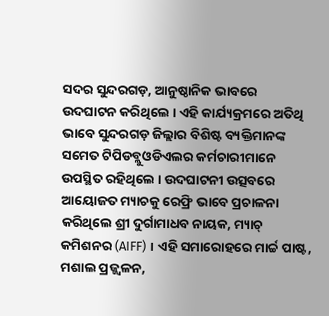ସଦର ସୁନ୍ଦରଗଡ଼, ଆନୁଷ୍ଠାନିକ ଭାବରେ ଉଦଘାଟନ କରିଥିଲେ । ଏହି କାର୍ଯ୍ୟକ୍ରମରେ ଅତିଥି ଭାବେ ସୁନ୍ଦରଗଡ଼ ଜିଲ୍ଲାର ବିଶିଷ୍ଟ ବ୍ୟକ୍ତିମାନଙ୍କ ସମେତ ଟିପିଡବ୍ଲୁଓଡିଏଲର କର୍ମଚାରୀମାନେ ଉପସ୍ଥିତ ରହିଥିଲେ । ଉଦଘାଟନୀ ଉତ୍ସବରେ ଆୟୋଜତ ମ୍ୟାଚକୁ ରେଫ୍ରି ଭାବେ ପ୍ରଚାଳନା କରିଥିଲେ ଶ୍ରୀ ଦୁର୍ଗାମାଧବ ନାୟକ, ମ୍ୟାଚ୍ କମିଶନର (AIFF) । ଏହି ସମାରୋହରେ ମାର୍ଚ୍ଚ ପାଷ୍ଟ, ମଶାଲ ପ୍ରଜ୍ଜ୍ୱଳନ,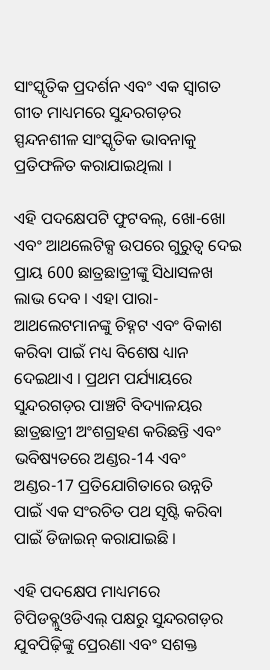ସାଂସ୍କୃତିକ ପ୍ରଦର୍ଶନ ଏବଂ ଏକ ସ୍ୱାଗତ ଗୀତ ମାଧ୍ୟମରେ ସୁନ୍ଦରଗଡ଼ର ସ୍ପନ୍ଦନଶୀଳ ସାଂସ୍କୃତିକ ଭାବନାକୁ ପ୍ରତିଫଳିତ କରାଯାଇଥିଲା ।

ଏହି ପଦକ୍ଷେପଟି ଫୁଟବଲ୍, ଖୋ-ଖୋ ଏବଂ ଆଥଲେଟିକ୍ସ ଉପରେ ଗୁରୁତ୍ୱ ଦେଇ ପ୍ରାୟ 600 ଛାତ୍ରଛାତ୍ରୀଙ୍କୁ ସିଧାସଳଖ ଲାଭ ଦେବ । ଏହା ପାରା-ଆଥଲେଟମାନଙ୍କୁ ଚିହ୍ନଟ ଏବଂ ବିକାଶ କରିବା ପାଇଁ ମଧ୍ୟ ବିଶେଷ ଧ୍ୟାନ ଦେଇଥାଏ । ପ୍ରଥମ ପର୍ଯ୍ୟାୟରେ ସୁନ୍ଦରଗଡ଼ର ପାଞ୍ଚଟି ବିଦ୍ୟାଳୟର ଛାତ୍ରଛାତ୍ରୀ ଅଂଶଗ୍ରହଣ କରିଛନ୍ତି ଏବଂ ଭବିଷ୍ୟତରେ ଅଣ୍ଡର-14 ଏବଂ ଅଣ୍ଡର-17 ପ୍ରତିଯୋଗିତାରେ ଉନ୍ନତି ପାଇଁ ଏକ ସଂରଚିତ ପଥ ସୃଷ୍ଟି କରିବା ପାଇଁ ଡିଜାଇନ୍ କରାଯାଇଛି ।

ଏହି ପଦକ୍ଷେପ ମାଧ୍ୟମରେ ଟିପିଡବ୍ଲୁଓଡିଏଲ୍ ପକ୍ଷରୁ ସୁନ୍ଦରଗଡ଼ର ଯୁବପିଢ଼ିଙ୍କୁ ପ୍ରେରଣା ଏବଂ ସଶକ୍ତ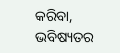କରିବା, ଭବିଷ୍ୟତର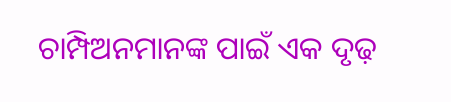ଚାମ୍ପିଅନମାନଙ୍କ ପାଇଁ ଏକ ଦୃଢ଼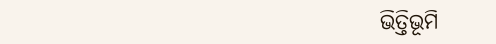ଭିତ୍ତିଭୂମି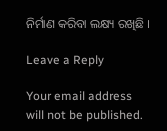ନିର୍ମାଣ କରିବା ଲକ୍ଷ୍ୟ ରଖିଛି ।

Leave a Reply

Your email address will not be published.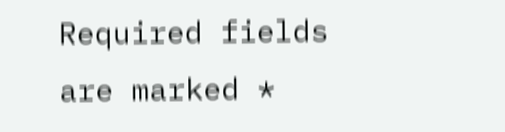Required fields are marked *